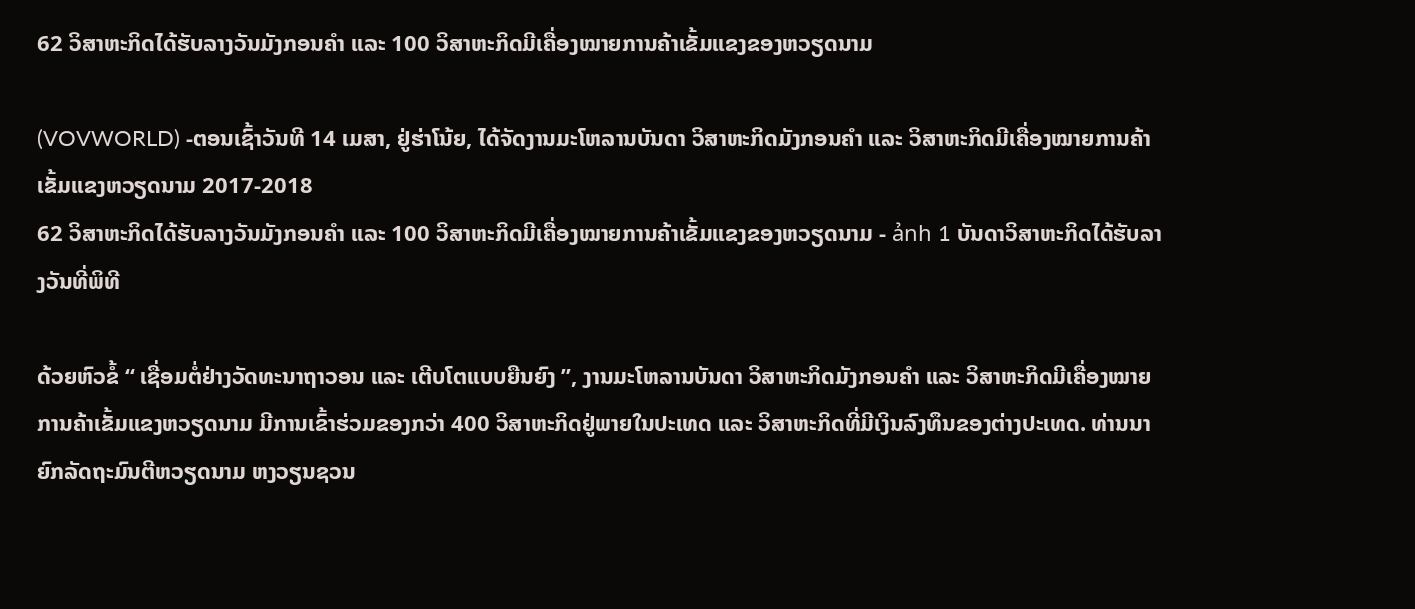62 ວິສາຫະກິດໄດ້ຮັບລາງວັນມັງກອນຄຳ ແລະ 100 ວິສາຫະກິດມີເຄື່ອງໝາຍການຄ້າເຂັ້ມແຂງຂອງຫວຽດນາມ

(VOVWORLD) -ຕອນເຊົ້າວັນທີ 14 ເມສາ, ຢູ່ຮ່າໂນ້ຍ, ໄດ້ຈັດງານມະໂຫລານບັນດາ ວິສາຫະກິດມັງກອນຄຳ ແລະ ວິສາຫະກິດມີເຄື່ອງໝາຍການຄ້າເຂັ້ມແຂງຫວຽດນາມ 2017-2018
62 ວິສາຫະກິດໄດ້ຮັບລາງວັນມັງກອນຄຳ ແລະ 100 ວິສາຫະກິດມີເຄື່ອງໝາຍການຄ້າເຂັ້ມແຂງຂອງຫວຽດນາມ - ảnh 1 ບັນດາວິສາຫະກິດໄດ້ຮັບລາງວັນທີ່ພິທີ

ດ້ວຍຫົວຂໍ້ “ ເຊື່ອມຕໍ່ຢ່າງວັດທະນາຖາວອນ ແລະ ເຕີບໂຕແບບຍືນຍົງ ”, ງານມະໂຫລານບັນດາ ວິສາຫະກິດມັງກອນຄຳ ແລະ ວິສາຫະກິດມີເຄື່ອງໝາຍການຄ້າເຂັ້ມແຂງຫວຽດນາມ ມີການເຂົ້າຮ່ວມຂອງກວ່າ 400 ວິສາຫະກິດຢູ່ພາຍໃນປະເທດ ແລະ ວິສາຫະກິດທີ່ມີເງິນລົງທຶນຂອງຕ່າງປະເທດ. ທ່ານນາຍົກລັດຖະມົນຕີຫວຽດນາມ ຫງວຽນຊວນ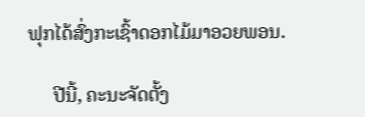ຟຸກໄດ້ສົ່ງກະເຊົ້າດອກໄມ້ມາອວຍພອນ.

     ປີນີ້, ຄະນະຈັດຕັ້ງ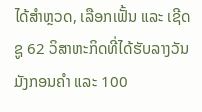ໄດ້ສຳຫຼວດ, ເລືອກເຟັ້ນ ແລະ ເຊີດຊູ 62 ວິສາຫະກິດທີ່ໄດ້ຮັບລາງວັນມັງກອນຄຳ ແລະ 100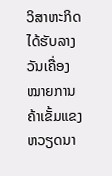ວິສາຫະກິດໄດ້ຮັບລາງວັນເຄື່ອງໝາຍການຄ້າເຂັ້ມແຂງຫວຽດນາ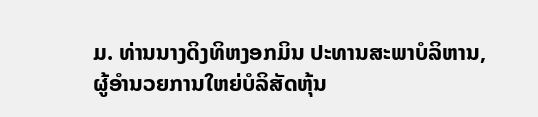ມ. ທ່ານນາງດິງທິຫງອກມິນ ປະທານສະພາບໍລິຫານ, ຜູ້ອຳນວຍການໃຫຍ່ບໍລິສັດຫຸ້ນ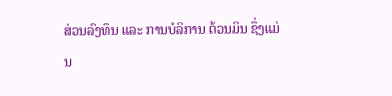ສ່ວນລົງທຶນ ແລະ ການບໍລິການ ຕ້ວນມິນ ຊຶ່ງແມ່ນ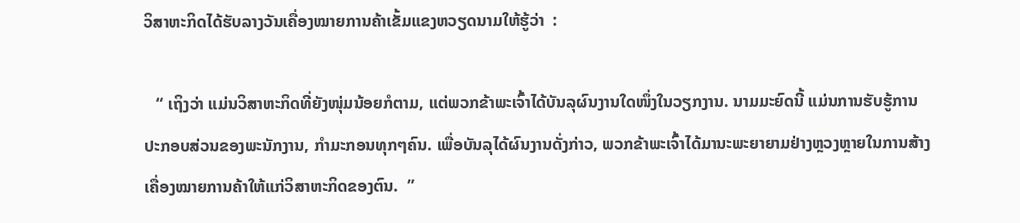ວິສາຫະກິດໄດ້ຮັບລາງວັນເຄື່ອງໝາຍການຄ້າເຂັ້ມແຂງຫວຽດນາມໃຫ້ຮູ້ວ່າ  :

   “ ເຖິງວ່າ ແມ່ນວິສາຫະກິດທີ່ຍັງໜຸ່ມນ້ອຍກໍຕາມ, ແຕ່ພວກຂ້າພະເຈົ້າໄດ້ບັນລຸຜົນງານໃດໜຶ່ງໃນວຽກງານ. ນາມມະຍົດນີ້ ແມ່ນການຮັບຮູ້ການປະກອບສ່ວນຂອງພະນັກງານ, ກຳມະກອນທຸກໆຄົນ. ເພື່ອບັນລຸໄດ້ຜົນງານດັ່ງກ່າວ, ພວກຂ້າພະເຈົ້າໄດ້ມານະພະຍາຍາມຢ່າງຫຼວງຫຼາຍໃນການສ້າງເຄື່ອງໝາຍການຄ້າໃຫ້ແກ່ວິສາຫະກິດຂອງຕົນ.  ”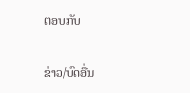ຕອບກັບ

ຂ່າວ/ບົດອື່ນ